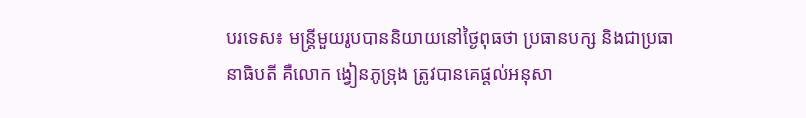បរទេស៖ មន្ត្រីមួយរូបបាននិយាយនៅថ្ងៃពុធថា ប្រធានបក្ស និងជាប្រធានាធិបតី គឺលោក ង្វៀនភូទ្រុង ត្រូវបានគេផ្តល់អនុសា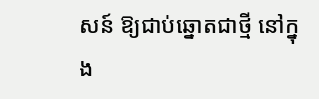សន៍ ឱ្យជាប់ឆ្នោតជាថ្មី នៅក្នុង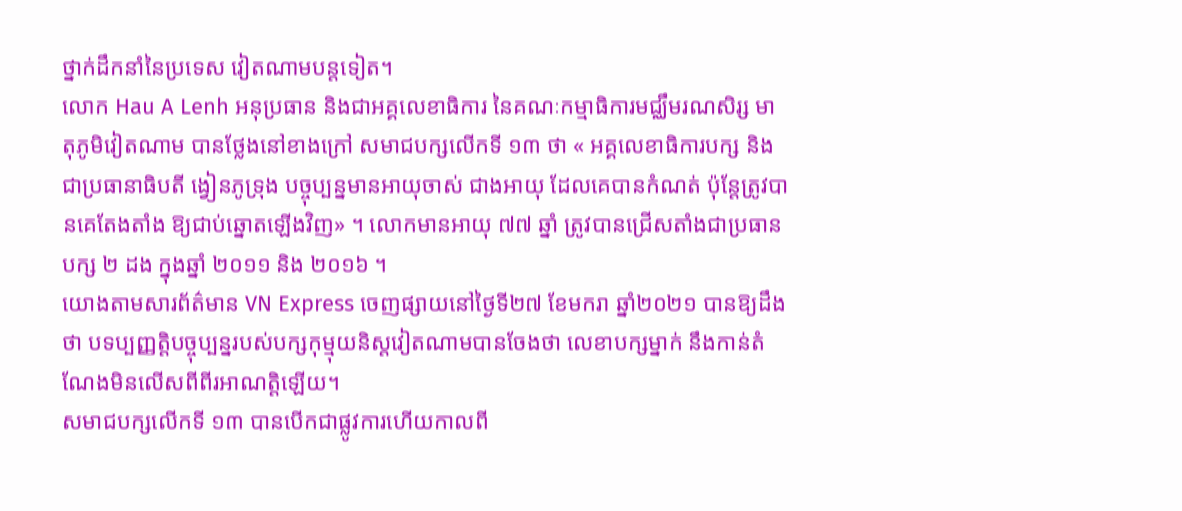ថ្នាក់ដឹកនាំនៃប្រទេស វៀតណាមបន្តទៀត។
លោក Hau A Lenh អនុប្រធាន និងជាអគ្គលេខាធិការ នៃគណៈកម្មាធិការមជ្ឈឹមរណសិរ្ស មាតុភូមិវៀតណាម បានថ្លែងនៅខាងក្រៅ សមាជបក្សលើកទី ១៣ ថា « អគ្គលេខាធិការបក្ស និងជាប្រធានាធិបតី ង្វៀនភូទ្រុង បច្ចុប្បន្នមានអាយុចាស់ ជាងអាយុ ដែលគេបានកំណត់ ប៉ុន្តែត្រូវបានគេតែងតាំង ឱ្យជាប់ឆ្នោតឡើងវិញ» ។ លោកមានអាយុ ៧៧ ឆ្នាំ ត្រូវបានជ្រើសតាំងជាប្រធានបក្ស ២ ដង ក្នុងឆ្នាំ ២០១១ និង ២០១៦ ។
យោងតាមសារព័ត៌មាន VN Express ចេញផ្សាយនៅថ្ងៃទី២៧ ខែមករា ឆ្នាំ២០២១ បានឱ្យដឹងថា បទប្បញ្ញត្តិបច្ចុប្បន្នរបស់បក្សកុម្មុយនិស្តវៀតណាមបានចែងថា លេខាបក្សម្នាក់ នឹងកាន់តំណែងមិនលើសពីពីរអាណត្តិឡើយ។
សមាជបក្សលើកទី ១៣ បានបើកជាផ្លូវការហើយកាលពី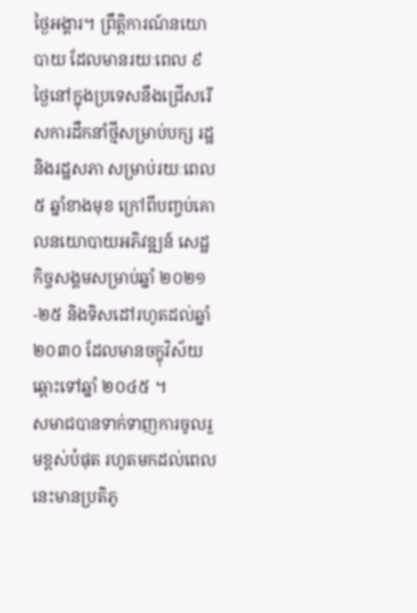ថ្ងៃអង្គារ។ ព្រឹត្តិការណ៍នយោបាយ ដែលមានរយៈពេល ៩ ថ្ងៃនៅក្នុងប្រទេសនឹងជ្រើសរើសការដឹកនាំថ្មីសម្រាប់បក្ស រដ្ឋ និងរដ្ឋសភា សម្រាប់រយៈពេល ៥ ឆ្នាំខាងមុខ ក្រៅពីបញ្ចប់គោលនយោបាយអភិវឌ្ឍន៍ សេដ្ឋកិច្ចសង្គមសម្រាប់ឆ្នាំ ២០២១-២៥ និងទិសដៅរហូតដល់ឆ្នាំ ២០៣០ ដែលមានចក្ខុវិស័យឆ្ពោះទៅឆ្នាំ ២០៤៥ ។
សមាជបានទាក់ទាញការចូលរួមខ្ពស់បំផុត រហូតមកដល់ពេលនេះមានប្រតិភូ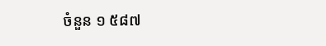ចំនួន ១ ៥៨៧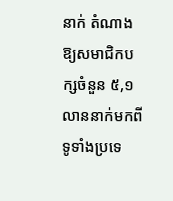នាក់ តំណាងឱ្យសមាជិកបក្សចំនួន ៥,១ លាននាក់មកពីទូទាំងប្រទេ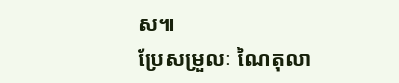ស៕
ប្រែសម្រួលៈ ណៃតុលា